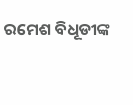ରମେଶ ବିଧୂଡୀଙ୍କ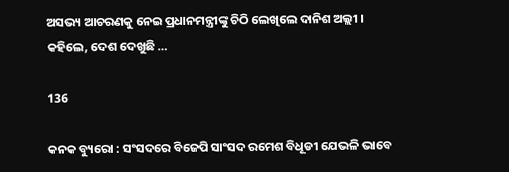ଅସଭ୍ୟ ଆଚରଣକୁ ନେଇ ପ୍ରଧାନମନ୍ତ୍ରୀଙ୍କୁ ଚିଠି ଲେଖିଲେ ଦାନିଶ ଅଲ୍ଲୀ । କହିଲେ, ଦେଶ ଦେଖୁଛି …

136

କନକ ବ୍ୟୁରୋ : ସଂସଦରେ ବିଜେପି ସାଂସଦ ରମେଶ ବିଧୂଡୀ ଯେଭଳି ଭାବେ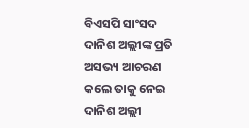ବିଏସପି ସାଂସଦ ଦାନିଶ ଅଲ୍ଲୀଙ୍କ ପ୍ରତି ଅସଭ୍ୟ ଆଚରଣ କଲେ ତାକୁ ନେଇ ଦାନିଶ ଅଲ୍ଲୀ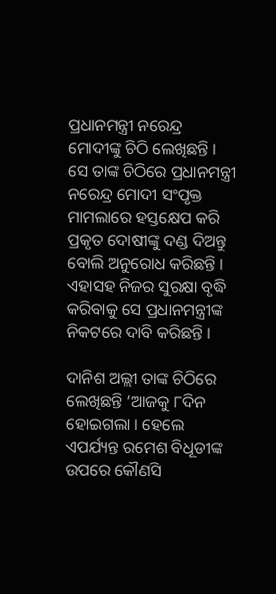ପ୍ରଧାନମନ୍ତ୍ରୀ ନରେନ୍ଦ୍ର ମୋଦୀଙ୍କୁ ଚିଠି ଲେଖିଛନ୍ତି । ସେ ତାଙ୍କ ଚିଠିରେ ପ୍ରଧାନମନ୍ତ୍ରୀ ନରେନ୍ଦ୍ର ମୋଦୀ ସଂପୃକ୍ତ ମାମଲାରେ ହସ୍ତକ୍ଷେପ କରି ପ୍ରକୃତ ଦୋଷୀଙ୍କୁ ଦଣ୍ଡ ଦିଅନ୍ତୁ ବୋଲି ଅନୁରୋଧ କରିଛନ୍ତି । ଏହାସହ ନିଜର ସୁରକ୍ଷା ବୃଦ୍ଧି କରିବାକୁ ସେ ପ୍ରଧାନମନ୍ତ୍ରୀଙ୍କ ନିକଟରେ ଦାବି କରିଛନ୍ତି ।

ଦାନିଶ ଅଲ୍ଲୀ ତାଙ୍କ ଚିଠିରେ ଲେଖିଛନ୍ତି ‘ଆଜକୁ ୮ଦିନ ହୋଇଗଲା । ହେଲେ ଏପର୍ଯ୍ୟନ୍ତ ରମେଶ ବିଧୂଡୀଙ୍କ ଉପରେ କୌଣସି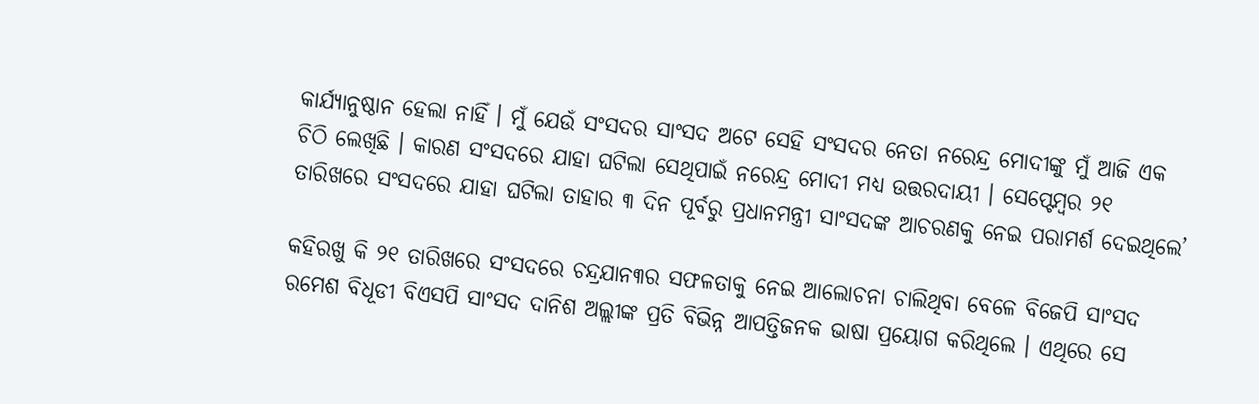କାର୍ଯ୍ୟାନୁଷ୍ଠାନ ହେଲା ନାହିଁ । ମୁଁ ଯେଉଁ ସଂସଦର ସାଂସଦ ଅଟେ ସେହି ସଂସଦର ନେତା ନରେନ୍ଦ୍ର ମୋଦୀଙ୍କୁ ମୁଁ ଆଜି ଏକ ଚିଠି ଲେଖିଛି । କାରଣ ସଂସଦରେ ଯାହା ଘଟିଲା ସେଥିପାଇଁ ନରେନ୍ଦ୍ର ମୋଦୀ ମଧ୍ୟ ଉତ୍ତରଦାୟୀ । ସେପ୍ଟେମ୍ବର ୨୧ ତାରିଖରେ ସଂସଦରେ ଯାହା ଘଟିଲା ତାହାର ୩ ଦିନ ପୂର୍ବରୁ ପ୍ରଧାନମନ୍ତ୍ରୀ ସାଂସଦଙ୍କ ଆଚରଣକୁ ନେଇ ପରାମର୍ଶ ଦେଇଥିଲେ’

କହିରଖୁ କି ୨୧ ତାରିଖରେ ସଂସଦରେ ଚନ୍ଦ୍ରଯାନ୩ର ସଫଳତାକୁ ନେଇ ଆଲୋଚନା ଚାଲିଥିବା ବେଳେ ବିଜେପି ସାଂସଦ ରମେଶ ବିଧୂଡୀ ବିଏସପି ସାଂସଦ ଦାନିଶ ଅଲ୍ଲୀଙ୍କ ପ୍ରତି ବିଭିନ୍ନ ଆପତ୍ତିଜନକ ଭାଷା ପ୍ରୟୋଗ କରିଥିଲେ । ଏଥିରେ ସେ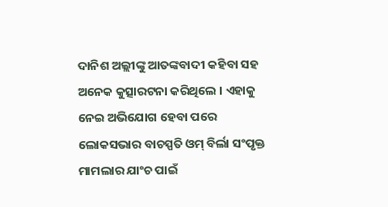ଦାନିଶ ଅଲ୍ଲୀଙ୍କୁ ଆତଙ୍କବାଦୀ କହିବା ସହ ଅନେକ କୁତ୍ସାରଟନା କରିଥିଲେ । ଏହାକୁ ନେଇ ଅଭିଯୋଗ ହେବା ପରେ ଲୋକସଭାର ବାଚସ୍ପତି ଓମ୍ ବିର୍ଲା ସଂପୃକ୍ତ ମାମଲାର ଯାଂଚ ପାଇଁ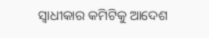ସ୍ୱାଧୀକାର କମିଟିକୁ ଆଦେଶ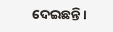ଦେଇଛନ୍ତି ।